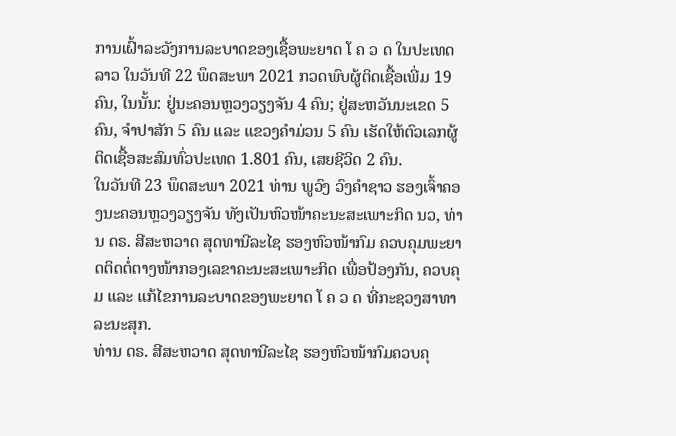ການເຝົ້າລະວັງການລະບາດຂອງເຊື້ອພະຍາດ ໂ ຄ ວ ດ ໃນປະເທດລາວ ໃນວັນທີ 22 ພຶດສະພາ 2021 ກວດພົບຜູ້ຕິດເຊື້ອເພີ່ມ 19 ຄົນ, ໃນນັ້ນ: ຢູ່ນະຄອນຫຼວງວຽງຈັນ 4 ຄົນ; ຢູ່ສະຫວັນນະເຂດ 5 ຄົນ, ຈຳປາສັກ 5 ຄົນ ແລະ ແຂວງຄຳມ່ວນ 5 ຄົນ ເຮັດໃຫ້ຕົວເລກຜູ້ຕິດເຊື້ອສະສົມທົ່ວປະເທດ 1.801 ຄົນ, ເສຍຊີວິດ 2 ຄົນ.
ໃນວັນທີ 23 ພຶດສະພາ 2021 ທ່ານ ພູວົງ ວົງຄຳຊາວ ຮອງເຈົ້າຄອງນະຄອນຫຼວງວຽງຈັນ ທັງເປັນຫົວໜ້າຄະນະສະເພາະກິດ ນວ, ທ່ານ ດຣ. ສີສະຫວາດ ສຸດທານີລະໄຊ ຮອງຫົວໜ້າກົມ ຄວບຄຸມພະຍາດຕິດຕໍ່ຕາງໜ້າກອງເລຂາຄະນະສະເພາະກິດ ເພື່ອປ້ອງກັນ, ຄວບຄຸມ ແລະ ແກ້ໄຂການລະບາດຂອງພະຍາດ ໂ ຄ ວ ດ ທີ່ກະຊວງສາທາລະນະສຸກ.
ທ່ານ ດຣ. ສີສະຫວາດ ສຸດທານີລະໄຊ ຮອງຫົວໜ້າກົມຄວບຄຸ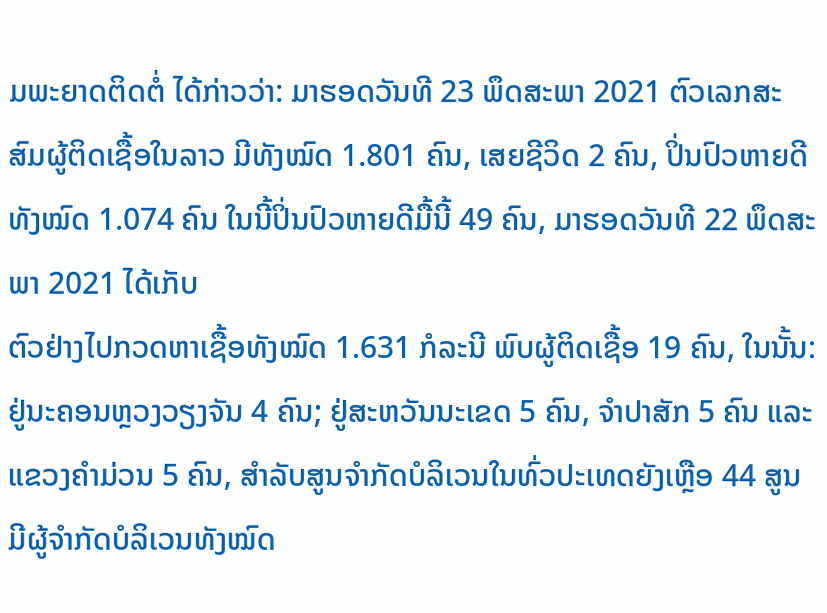ມພະຍາດຕິດຕໍ່ ໄດ້ກ່າວວ່າ: ມາຮອດວັນທີ 23 ພຶດສະພາ 2021 ຕົວເລກສະສົມຜູ້ຕິດເຊື້ອໃນລາວ ມີທັງໝົດ 1.801 ຄົນ, ເສຍຊີວິດ 2 ຄົນ, ປິ່ນປົວຫາຍດີທັງໝົດ 1.074 ຄົນ ໃນນີ້ປິ່ນປົວຫາຍດີມື້ນີ້ 49 ຄົນ, ມາຮອດວັນທີ 22 ພຶດສະພາ 2021 ໄດ້ເກັບ
ຕົວຢ່າງໄປກວດຫາເຊື້ອທັງໝົດ 1.631 ກໍລະນີ ພົບຜູ້ຕິດເຊື້ອ 19 ຄົນ, ໃນນັ້ນ: ຢູ່ນະຄອນຫຼວງວຽງຈັນ 4 ຄົນ; ຢູ່ສະຫວັນນະເຂດ 5 ຄົນ, ຈຳປາສັກ 5 ຄົນ ແລະ ແຂວງຄຳມ່ວນ 5 ຄົນ, ສຳລັບສູນຈຳກັດບໍລິເວນໃນທົ່ວປະເທດຍັງເຫຼືອ 44 ສູນ ມີຜູ້ຈຳກັດບໍລິເວນທັງໝົດ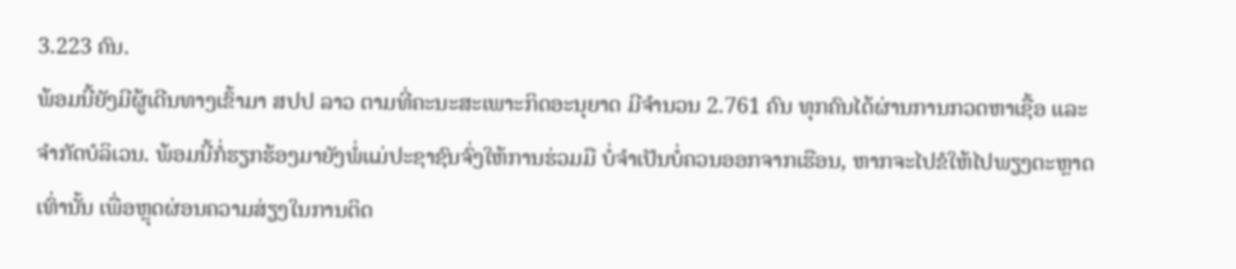3.223 ຄົນ.
ພ້ອມນີ້ຍັງມີຜູ້ເດີນທາງເຂົ້າມາ ສປປ ລາວ ຕາມທີ່ຄະນະສະເພາະກິດອະນຸຍາດ ມີຈຳນວນ 2.761 ຄົນ ທຸກຄົນໄດ້ຜ່ານການກວດຫາເຊື້ອ ແລະ ຈຳກັດບໍລິເວນ. ພ້ອມນີ້ກໍ່ຮຽກຮ້ອງມາຍັງພໍ່ແມ່ປະຊາຊົນຈົ່ງໃຫ້ການຮ່ວມມື ບໍ່ຈຳເປັນບໍ່ຄວນອອກຈາກເຮືອນ, ຫາກຈະໄປຂໍໃຫ້ໄປພຽງຕະຫຼາດເທົ່ານັ້ນ ເພື່ອຫຼຸດຜ່ອນຄວາມສ່ຽງໃນການຕິດ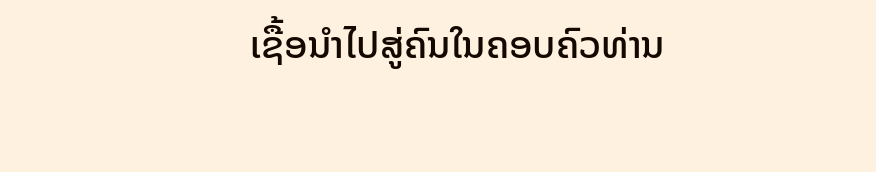ເຊື້ອນຳໄປສູ່ຄົນໃນຄອບຄົວທ່ານ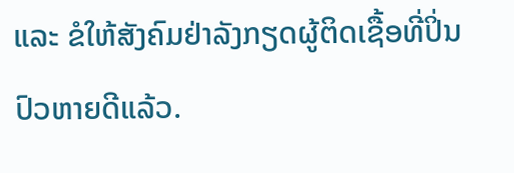ແລະ ຂໍໃຫ້ສັງຄົມຢ່າລັງກຽດຜູ້ຕິດເຊື້ອທີ່ປິ່ນປົວຫາຍດີແລ້ວ.